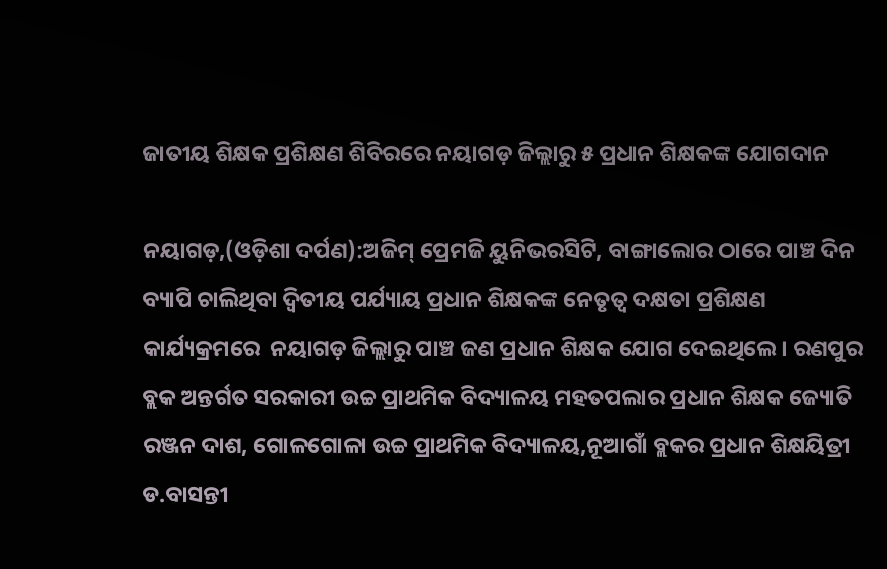ଜାତୀୟ ଶିକ୍ଷକ ପ୍ରଶିକ୍ଷଣ ଶିବିରରେ ନୟାଗଡ଼ ଜିଲ୍ଲାରୁ ୫ ପ୍ରଧାନ ଶିକ୍ଷକଙ୍କ ଯୋଗଦାନ

ନୟାଗଡ଼,(ଓଡ଼ିଶା ଦର୍ପଣ):ଅଜିମ୍ ପ୍ରେମଜି ୟୁନିଭରସିଟି, ବାଙ୍ଗାଲୋର ଠାରେ ପାଞ୍ଚ ଦିନ ବ୍ୟାପି ଚାଲିଥିବା ଦ୍ଵିତୀୟ ପର୍ଯ୍ୟାୟ ପ୍ରଧାନ ଶିକ୍ଷକଙ୍କ ନେତୃତ୍ୱ ଦକ୍ଷତା ପ୍ରଶିକ୍ଷଣ କାର୍ଯ୍ୟକ୍ରମରେ  ନୟାଗଡ଼ ଜିଲ୍ଲାରୁ ପାଞ୍ଚ ଜଣ ପ୍ରଧାନ ଶିକ୍ଷକ ଯୋଗ ଦେଇଥିଲେ। ରଣପୁର ବ୍ଲକ ଅନ୍ତର୍ଗତ ସରକାରୀ ଉଚ୍ଚ ପ୍ରାଥମିକ ବିଦ୍ୟାଳୟ ମହତପଲାର ପ୍ରଧାନ ଶିକ୍ଷକ ଜ୍ୟୋତି ରଞ୍ଜନ ଦାଶ, ଗୋଳଗୋଳା ଉଚ୍ଚ ପ୍ରାଥମିକ ବିଦ୍ୟାଳୟ,ନୂଆଗାଁ ବ୍ଲକର ପ୍ରଧାନ ଶିକ୍ଷୟିତ୍ରୀ ଡ.ବାସନ୍ତୀ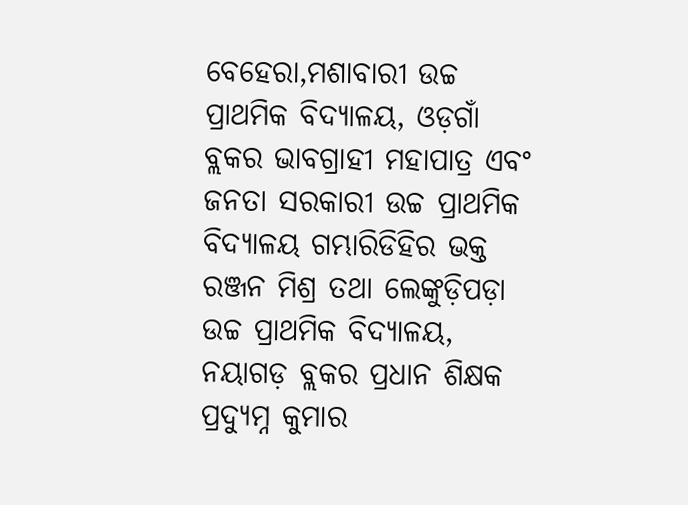ବେହେରା,ମଶାବାରୀ ଉଚ୍ଚ ପ୍ରାଥମିକ ବିଦ୍ୟାଳୟ, ଓଡ଼ଗାଁ ବ୍ଲକର ଭାବଗ୍ରାହୀ ମହାପାତ୍ର ଏବଂ ଜନତା ସରକାରୀ ଉଚ୍ଚ ପ୍ରାଥମିକ ବିଦ୍ୟାଳୟ ଗମ୍ଭାରିଡିହିର ଭକ୍ତ ରଞ୍ଜନ ମିଶ୍ର ତଥା ଲେଙ୍କୁଡ଼ିପଡ଼ା ଉଚ୍ଚ ପ୍ରାଥମିକ ବିଦ୍ୟାଳୟ, ନୟାଗଡ଼ ବ୍ଲକର ପ୍ରଧାନ ଶିକ୍ଷକ ପ୍ରଦ୍ୟୁମ୍ନ କୁମାର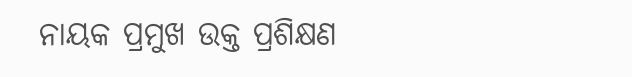ନାୟକ ପ୍ରମୁଖ ଉକ୍ତ ପ୍ରଶିକ୍ଷଣ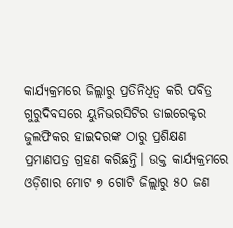କାର୍ଯ୍ୟକ୍ରମରେ ଜିଲ୍ଲାରୁ ପ୍ରତିନିଧିତ୍ୱ କରି ପବିତ୍ର ଗୁରୁଦିବସରେ ୟୁନିଭରସିଟିର ଡାଇରେକ୍ଟର ଜୁଲଫିକର ହାଇଦରଙ୍କ ଠାରୁ ପ୍ରଶିକ୍ଷଣ ପ୍ରମାଣପତ୍ର ଗ୍ରହଣ କରିଛନ୍ତି। ଉକ୍ତ କାର୍ଯ୍ୟକ୍ରମରେ ଓଡ଼ିଶାର ମୋଟ ୭ ଗୋଟି ଜିଲ୍ଲାରୁ ୫୦ ଜଣ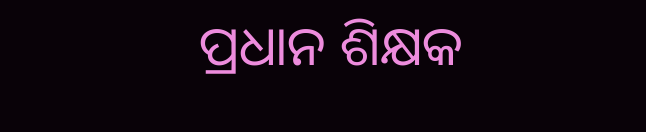ପ୍ରଧାନ ଶିକ୍ଷକ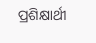ପ୍ରଶିକ୍ଷାର୍ଥୀ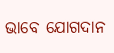ଭାବେ ଯୋଗଦାନ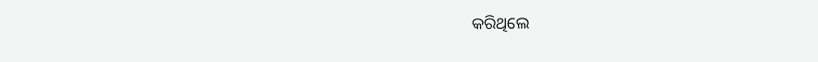କରିଥିଲେ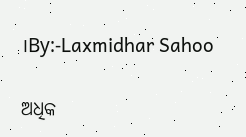।By:-Laxmidhar Sahoo

ଅଧିକ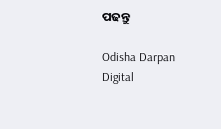ପଢନ୍ତୁ

Odisha Darpan Digital